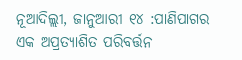ନୂଆଦିଲ୍ଲୀ, ଜାନୁଆରୀ ୧୪ :ପାଣିପାଗର ଏକ ଅପ୍ରତ୍ୟାଶିତ ପରିବର୍ତ୍ତନ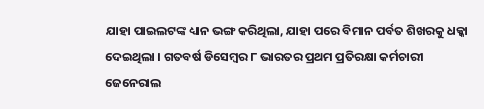ଯାହା ପାଇଲଟଙ୍କ ଧ୍ୟାନ ଭଙ୍ଗ କରିଥିଲା, ଯାହା ପରେ ବିମାନ ପର୍ବତ ଶିଖରକୁ ଧକ୍କା ଦେଇଥିଲା । ଗତବର୍ଷ ଡିସେମ୍ବର ୮ ଭାରତର ପ୍ରଥମ ପ୍ରତିରକ୍ଷା କର୍ମଚାରୀ ଜେନେରାଲ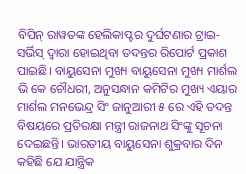ବିପିନ୍ ରାୱତଙ୍କ ହେଲିକାପ୍ଟର ଦୁର୍ଘଟଣାର ଟ୍ରାଇ-ସର୍ଭିସ୍ ଦ୍ୱାରା ହୋଇଥିବା ତଦନ୍ତର ରିପୋର୍ଟ ପ୍ରକାଶ ପାଇଛି। ବାୟୁସେନା ମୁଖ୍ୟ ବାୟୁସେନା ମୁଖ୍ୟ ମାର୍ଶଲ ଭି କେ ଚୌଧରୀ, ଅନୁସନ୍ଧାନ କମିଟିର ମୁଖ୍ୟ ଏୟାର ମାର୍ଶଲ ମନଭେନ୍ଦ୍ର ସିଂ ଜାନୁଆରୀ ୫ ରେ ଏହି ତଦନ୍ତ ବିଷୟରେ ପ୍ରତିରକ୍ଷା ମନ୍ତ୍ରୀ ରାଜନାଥ ସିଂଙ୍କୁ ସୂଚନା ଦେଇଛନ୍ତି। ଭାରତୀୟ ବାୟୁସେନା ଶୁକ୍ରବାର ଦିନ କହିଛି ଯେ ଯାନ୍ତ୍ରିକ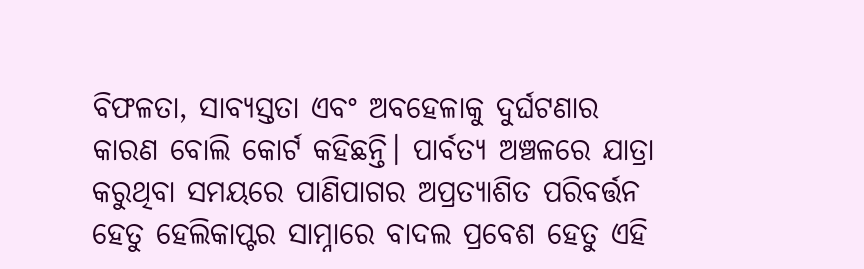ବିଫଳତା, ସାବ୍ୟସ୍ତତା ଏବଂ ଅବହେଳାକୁ ଦୁର୍ଘଟଣାର କାରଣ ବୋଲି କୋର୍ଟ କହିଛନ୍ତି। ପାର୍ବତ୍ୟ ଅଞ୍ଚଳରେ ଯାତ୍ରା କରୁଥିବା ସମୟରେ ପାଣିପାଗର ଅପ୍ରତ୍ୟାଶିତ ପରିବର୍ତ୍ତନ ହେତୁ ହେଲିକାପ୍ଟର ସାମ୍ନାରେ ବାଦଲ ପ୍ରବେଶ ହେତୁ ଏହି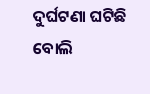ଦୁର୍ଘଟଣା ଘଟିଛି ବୋଲି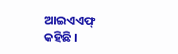ଆଇଏଏଫ୍ କହିଛି ।